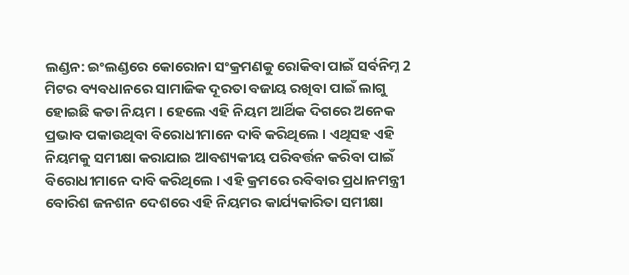ଲଣ୍ଡନ: ଇଂଲଣ୍ଡରେ କୋରୋନା ସଂକ୍ରମଣକୁ ରୋକିବା ପାଇଁ ସର୍ବନିମ୍ନ 2 ମିଟର ବ୍ୟବଧାନରେ ସାମାଜିକ ଦୂରତା ବଜାୟ ରଖିବା ପାଇଁ ଲାଗୁ ହୋଇଛି କଡା ନିୟମ । ହେଲେ ଏହି ନିୟମ ଆର୍ଥିକ ଦିଗରେ ଅନେକ ପ୍ରଭାବ ପକାଉଥିବା ବିରୋଧୀମାନେ ଦାବି କରିଥିଲେ । ଏଥିସହ ଏହି ନିୟମକୁ ସମୀକ୍ଷା କରାଯାଇ ଆବଶ୍ୟକୀୟ ପରିବର୍ତ୍ତନ କରିବା ପାଇଁ ବିରୋଧୀମାନେ ଦାବି କରିଥିଲେ । ଏହି କ୍ରମରେ ରବିବାର ପ୍ରଧାନମନ୍ତ୍ରୀ ବୋରିଶ ଜନଶନ ଦେଶରେ ଏହି ନିୟମର କାର୍ଯ୍ୟକାରିତା ସମୀକ୍ଷା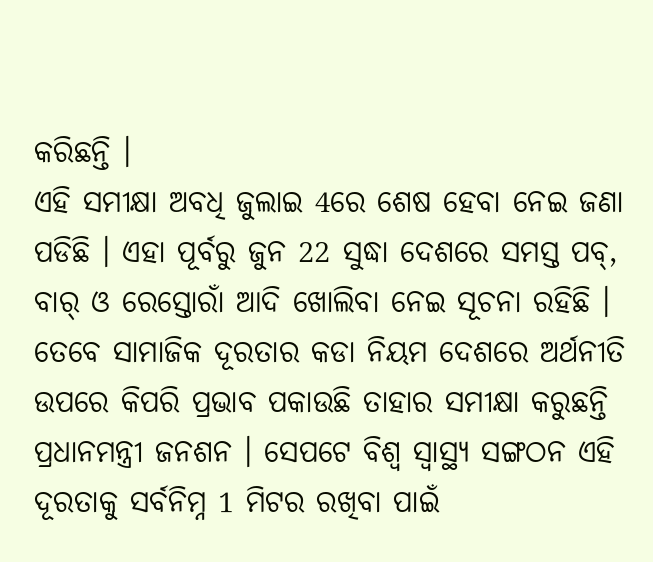କରିଛନ୍ତି ।
ଏହି ସମୀକ୍ଷା ଅବଧି ଜୁଲାଇ 4ରେ ଶେଷ ହେବା ନେଇ ଜଣା ପଡିଛି । ଏହା ପୂର୍ବରୁ ଜୁନ 22 ସୁଦ୍ଧା ଦେଶରେ ସମସ୍ତ ପବ୍, ବାର୍ ଓ ରେସ୍ତୋରାଁ ଆଦି ଖୋଲିବା ନେଇ ସୂଚନା ରହିଛି । ତେବେ ସାମାଜିକ ଦୂରତାର କଡା ନିୟମ ଦେଶରେ ଅର୍ଥନୀତି ଉପରେ କିପରି ପ୍ରଭାବ ପକାଉଛି ତାହାର ସମୀକ୍ଷା କରୁଛନ୍ତି ପ୍ରଧାନମନ୍ତ୍ରୀ ଜନଶନ । ସେପଟେ ବିଶ୍ବ ସ୍ବାସ୍ଥ୍ୟ ସଙ୍ଗଠନ ଏହି ଦୂରତାକୁ ସର୍ବନିମ୍ନ 1 ମିଟର ରଖିବା ପାଇଁ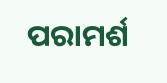ପରାମର୍ଶ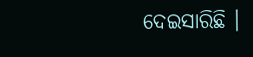ଦେଇସାରିଛି ।